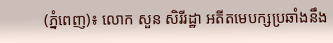(ភ្នំពេញ)៖ លោក សួន សិរីរដ្ឋា អតីតមេបក្សប្រឆាំងនឹង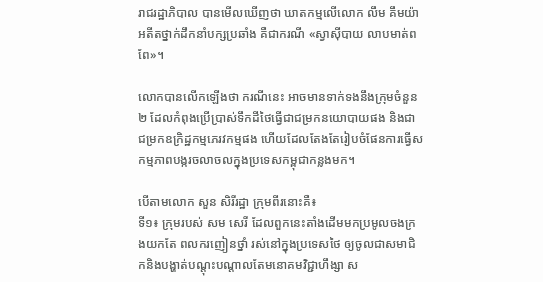រាជរដ្ឋាភិបាល បានមើលឃើញថា ឃាតកម្មលើលោក លឹម គឹមយ៉ា អតីតថ្នាក់ដឹកនាំបក្សប្រឆាំង គឺជាករណី «ស្វាស៊ីបាយ លាបមាត់ពពែ»។

លោកបានលើកឡើងថា ករណីនេះ អាចមានទាក់ទងនឹងក្រុមចំនួន២ ដែលកំពុងប្រើប្រាស់ទឹកដីថៃធ្វើជាជម្រកនយោបាយផង និងជាជម្រកឧក្រិដ្ឋកម្មភេរវកម្មផង ហើយដែលតែងតែរៀបចំផែនការធ្វើសកម្មភាពបង្ករចលាចលក្នុងប្រទេសកម្ពុជាកន្លងមក។

បើតាមលោក សួន សិរីរដ្ឋា ក្រុមពីរនោះគឺ៖
ទី១៖ ក្រុមរបស់ សម សេរី ដែលពួកនេះតាំងដើមមកប្រមូលចងក្រងយកតែ ពលករញៀនថ្នាំ រស់នៅក្នុងប្រទេសថៃ ឲ្យចូលជាសមាជិកនិងបង្ហាត់បណ្តុះបណ្តាលតែមនោគមវិជ្ជាហឹង្សា ស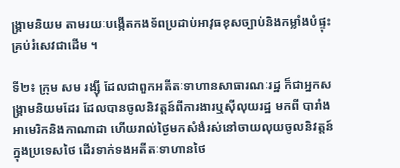ង្គ្រាមនិយម តាមរយៈបង្កើតកងទ័ពប្រដាប់អាវុធខុសច្បាប់និងកម្លាំងបំផ្ទុះគ្រប់រំសេវជាដើម ។

ទី២៖ ក្រុម សម រង្ស៊ី ដែលជាពួកអតីតៈទាហានសាធារណៈរដ្ឋ ក៏ជាអ្នកសង្គ្រាមនិយមដែរ ដែលបានចូលនិវត្តន៍ពីការងារឬស៊ីលុយរដ្ឋ មកពី បារាំងអាមេរិកនិងកាណាដា ហើយរាល់ថ្ងៃមកសំងំរស់នៅចាយលុយចូលនិវត្តន៍ក្នុងប្រទេសថៃ ដើរទាក់ទងអតីតៈទាហានថៃ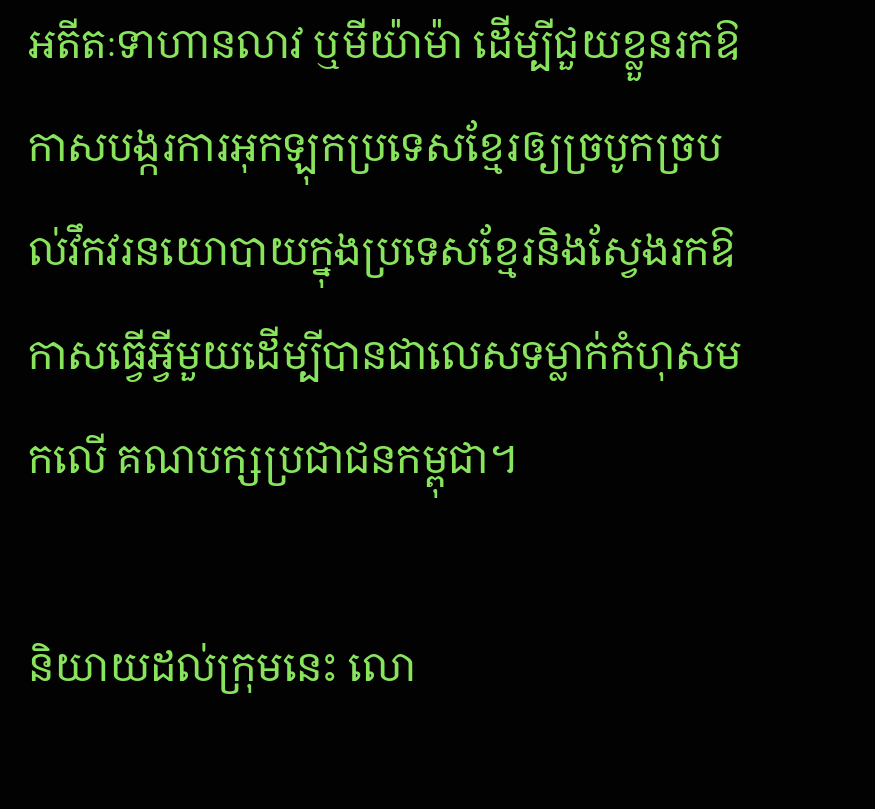អតីតៈទាហានលាវ ឬមីយ៉ាម៉ា ដើម្បីជួយខ្លួនរកឱកាសបង្ករការអុកឡុកប្រទេសខ្មែរឲ្យច្របូកច្របល់វឹកវរនយោបាយក្នុងប្រទេសខ្មែរនិងស្វែងរកឱកាសធ្វើអ្វីមួយដើម្បីបានជាលេសទម្លាក់កំហុសមកលើ គណបក្សប្រជាជនកម្ពុជា។

និយាយដល់ក្រុមនេះ លោ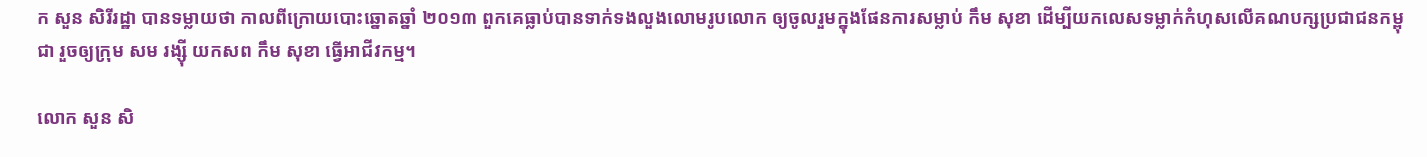ក សួន សិរីរដ្ឋា បានទម្លាយថា កាលពីក្រោយបោះឆ្នោតឆ្នាំ ២០១៣ ពួកគេធ្លាប់បានទាក់ទងលួងលោមរូបលោក ឲ្យចូលរួមក្នុងផែនការសម្លាប់ កឹម សុខា ដើម្បីយកលេសទម្លាក់កំហុសលើគណបក្សប្រជាជនកម្ពុជា រួចឲ្យក្រុម សម រង្ស៊ី យកសព កឹម សុខា ធ្វើអាជីវកម្ម។

លោក សួន សិ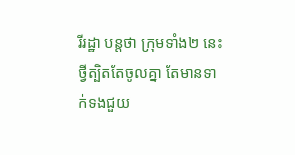រីរដ្ឋា បន្តថា ក្រុមទាំង២ នេះថ្វីត្បិតតែចូលគ្នា តែមានទាក់ទងជួយ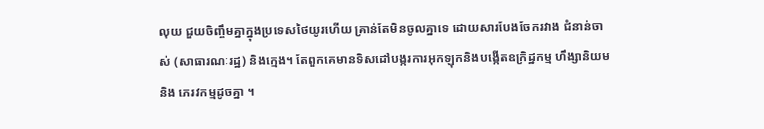លុយ ជួយចិញ្ចឹមគ្នាក្នុងប្រទេសថៃយូរហើយ គ្រាន់តែមិនចូលគ្នាទេ ដោយសារបែងចែករវាង ជំនាន់ចាស់ (សាធារណៈរដ្ឋ) និងក្មេង។ តែពួកគេមានទិសដៅបង្ករការអុកឡុកនិងបង្កើតឧក្រិដ្ឋកម្ម ហឹង្សានិយមនិង ភេរវកម្មដូចគ្នា ។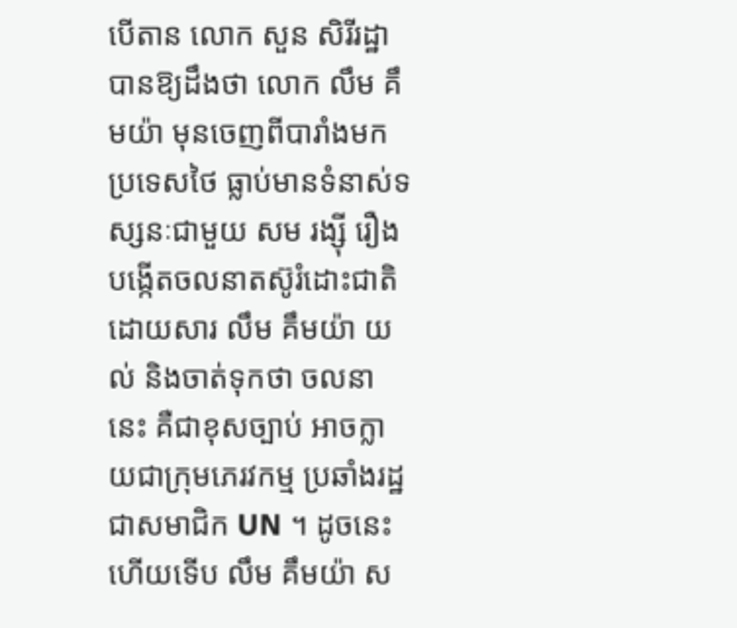បើតាន លោក សួន សិរីរដ្ឋា បានឱ្យដឹងថា លោក លឹម គឹមយ៉ា មុនចេញពីបារាំងមកប្រទេសថៃ ធ្លាប់មានទំនាស់ទស្សនៈជាមួយ សម រង្ស៊ី រឿងបង្កើតចលនាតស៊ូរំដោះជាតិ ដោយសារ លឹម គឹមយ៉ា យល់ និងចាត់ទុកថា ចលនានេះ គឺជាខុសច្បាប់ អាចក្លាយជាក្រុមភេរវកម្ម ប្រឆាំងរដ្ឋជាសមាជិក UN ។ ដូចនេះហើយទើប លឹម គឹមយ៉ា ស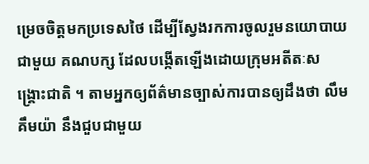ម្រេចចិត្តមកប្រទេសថៃ ដើម្បីស្វែងរកការចូលរួមនយោបាយជាមួយ គណបក្ស ដែលបង្កើតឡើងដោយក្រុមអតីតៈសង្គ្រោះជាតិ ។ តាមអ្នកឲ្យព័ត៌មានច្បាស់ការបានឲ្យដឹងថា លឹម គឹមយ៉ា នឹងជួបជាមួយ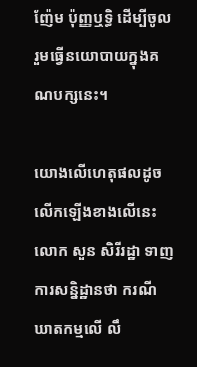ញ៉ែម ប៉ុញ្ញឬទ្ធិ ដើម្បីចូលរួមធ្វើនយោបាយក្នុងគណបក្សនេះ។

យោងលើហេតុផលដូចលើកឡើងខាងលើនេះ លោក សួន សិរីរដ្ឋា ទាញការសន្និដ្ឋានថា ករណីឃាតកម្មលើ លឹ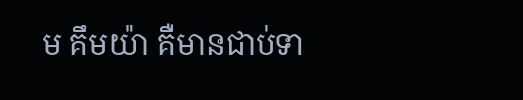ម គឹមយ៉ា គឺមានជាប់ទា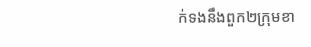ក់ទងនឹងពួក២ក្រុមខា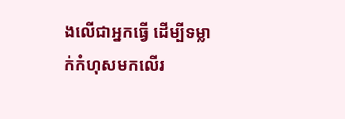ងលើជាអ្នកធ្វើ ដើម្បីទម្លាក់កំហុសមកលើរ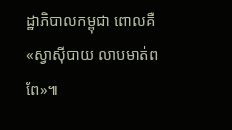ដ្ឋាភិបាលកម្ពុជា ពោលគឺ «ស្វាស៊ីបាយ លាបមាត់ពពែ»៕